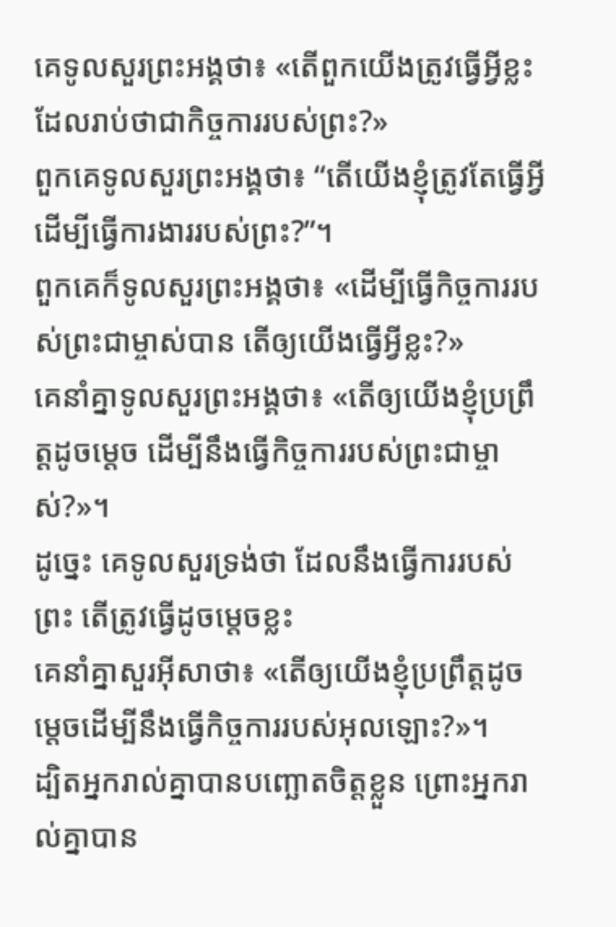គេទូលសួរព្រះអង្គថា៖ «តើពួកយើងត្រូវធ្វើអ្វីខ្លះ ដែលរាប់ថាជាកិច្ចការរបស់ព្រះ?»
ពួកគេទូលសួរព្រះអង្គថា៖ “តើយើងខ្ញុំត្រូវតែធ្វើអ្វី ដើម្បីធ្វើការងាររបស់ព្រះ?”។
ពួកគេក៏ទូលសួរព្រះអង្គថា៖ «ដើម្បីធ្វើកិច្ចការរបស់ព្រះជាម្ចាស់បាន តើឲ្យយើងធ្វើអ្វីខ្លះ?»
គេនាំគ្នាទូលសួរព្រះអង្គថា៖ «តើឲ្យយើងខ្ញុំប្រព្រឹត្តដូចម្ដេច ដើម្បីនឹងធ្វើកិច្ចការរបស់ព្រះជាម្ចាស់?»។
ដូច្នេះ គេទូលសួរទ្រង់ថា ដែលនឹងធ្វើការរបស់ព្រះ តើត្រូវធ្វើដូចម្តេចខ្លះ
គេនាំគ្នាសួរអ៊ីសាថា៖ «តើឲ្យយើងខ្ញុំប្រព្រឹត្ដដូចម្ដេចដើម្បីនឹងធ្វើកិច្ចការរបស់អុលឡោះ?»។
ដ្បិតអ្នករាល់គ្នាបានបញ្ឆោតចិត្តខ្លួន ព្រោះអ្នករាល់គ្នាបាន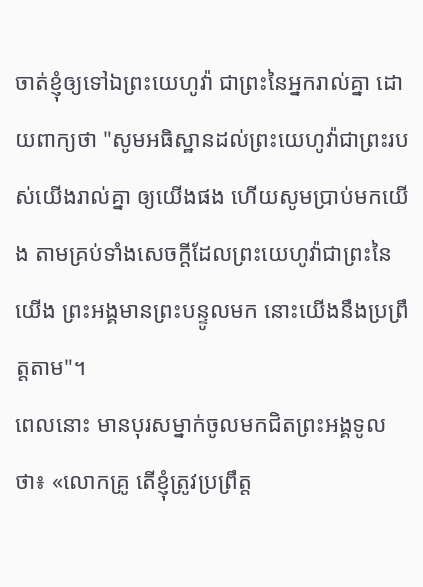ចាត់ខ្ញុំឲ្យទៅឯព្រះយេហូវ៉ា ជាព្រះនៃអ្នករាល់គ្នា ដោយពាក្យថា "សូមអធិស្ឋានដល់ព្រះយេហូវ៉ាជាព្រះរបស់យើងរាល់គ្នា ឲ្យយើងផង ហើយសូមប្រាប់មកយើង តាមគ្រប់ទាំងសេចក្ដីដែលព្រះយេហូវ៉ាជាព្រះនៃយើង ព្រះអង្គមានព្រះបន្ទូលមក នោះយើងនឹងប្រព្រឹត្តតាម"។
ពេលនោះ មានបុរសម្នាក់ចូលមកជិតព្រះអង្គទូលថា៖ «លោកគ្រូ តើខ្ញុំត្រូវប្រព្រឹត្ត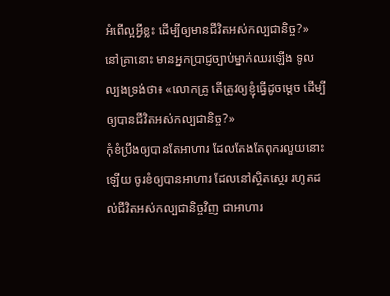អំពើល្អអ្វីខ្លះ ដើម្បីឲ្យមានជីវិតអស់កល្បជានិច្ច?»
នៅគ្រានោះ មានអ្នកប្រាជ្ញច្បាប់ម្នាក់ឈរឡើង ទូលល្បងទ្រង់ថា៖ «លោកគ្រូ តើត្រូវឲ្យខ្ញុំធ្វើដូចម្តេច ដើម្បីឲ្យបានជីវិតអស់កល្បជានិច្ច?»
កុំខំប្រឹងឲ្យបានតែអាហារ ដែលតែងតែពុករលួយនោះឡើយ ចូរខំឲ្យបានអាហារ ដែលនៅស្ថិតស្ថេរ រហូតដល់ជីវិតអស់កល្បជានិច្ចវិញ ជាអាហារ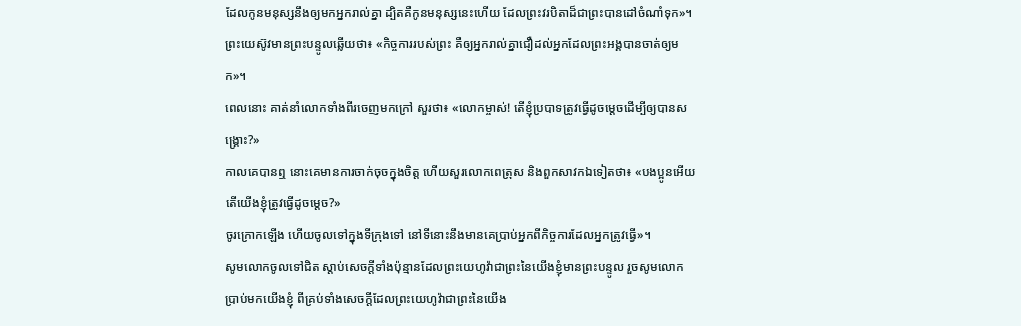ដែលកូនមនុស្សនឹងឲ្យមកអ្នករាល់គ្នា ដ្បិតគឺកូនមនុស្សនេះហើយ ដែលព្រះវរបិតាដ៏ជាព្រះបានដៅចំណាំទុក»។
ព្រះយេស៊ូវមានព្រះបន្ទូលឆ្លើយថា៖ «កិច្ចការរបស់ព្រះ គឺឲ្យអ្នករាល់គ្នាជឿដល់អ្នកដែលព្រះអង្គបានចាត់ឲ្យមក»។
ពេលនោះ គាត់នាំលោកទាំងពីរចេញមកក្រៅ សួរថា៖ «លោកម្ចាស់! តើខ្ញុំប្របាទត្រូវធ្វើដូចម្តេចដើម្បីឲ្យបានសង្គ្រោះ?»
កាលគេបានឮ នោះគេមានការចាក់ចុចក្នុងចិត្ត ហើយសួរលោកពេត្រុស និងពួកសាវកឯទៀតថា៖ «បងប្អូនអើយ តើយើងខ្ញុំត្រូវធ្វើដូចម្តេច?»
ចូរក្រោកឡើង ហើយចូលទៅក្នុងទីក្រុងទៅ នៅទីនោះនឹងមានគេប្រាប់អ្នកពីកិច្ចការដែលអ្នកត្រូវធ្វើ»។
សូមលោកចូលទៅជិត ស្តាប់សេចក្ដីទាំងប៉ុន្មានដែលព្រះយេហូវ៉ាជាព្រះនៃយើងខ្ញុំមានព្រះបន្ទូល រួចសូមលោកប្រាប់មកយើងខ្ញុំ ពីគ្រប់ទាំងសេចក្ដីដែលព្រះយេហូវ៉ាជាព្រះនៃយើង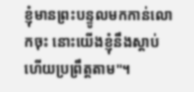ខ្ញុំមានព្រះបន្ទូលមកកាន់លោកចុះ នោះយើងខ្ញុំនឹងស្តាប់ ហើយប្រព្រឹត្តតាម"។